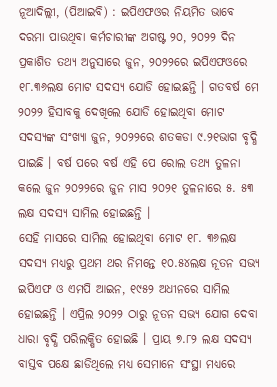ନୂଆଦିଲ୍ଲୀ, (ପିଆଇବି) : ଇପିଏଫଓର ନିୟମିତ ଭାବେ ଦରମା ପାଉଥିବା କର୍ମଚାରୀଙ୍କ ଅଗଷ୍ଟ ୨୦, ୨୦୨୨ ଦିନ ପ୍ରକାଶିତ ତଥ୍ୟ ଅନୁସାରେ ଜୁନ, ୨୦୨୨ରେ ଇପିଏଫଓରେ ୧୮.୩୬ଲକ୍ଷ ମୋଟ ସଦସ୍ୟ ଯୋଡି ହୋଇଛନ୍ତି । ଗତବର୍ଷ ମେ ୨୦୨୨ ହିସାବକୁ ଦେଖିଲେ ଯୋଡି ହୋଇଥିବା ମୋଟ ସଦସ୍ୟଙ୍କ ସଂଖ୍ୟା ଜୁନ, ୨୦୨୨ରେ ଶତକଡା ୯.୨୧ଭାଗ ବୃଦ୍ଧି ପାଇଛି । ବର୍ଷ ପରେ ବର୍ଷ ଏହି ପେ ରୋଲ ତଥ୍ୟ ତୁଳନା କଲେ ଜୁନ ୨୦୨୨ରେ ଜୁନ ମାସ ୨୦୨୧ ତୁଳନାରେ ୫. ୫୩ ଲକ୍ଷ ସଦସ୍ୟ ସାମିଲ ହୋଇଛନ୍ତି ।
ସେହି ମାସରେ ସାମିଲ ହୋଇଥିବା ମୋଟ ୧୮. ୩୬ଲକ୍ଷ ସଦସ୍ୟ ମଧ୍ୟରୁ ପ୍ରଥମ ଥର ନିମନ୍ତେ ୧୦.୫୪ଲକ୍ଷ ନୂତନ ସଭ୍ୟ ଇପିଏଫ ଓ ଏମପି ଆଇନ, ୧୯୫୨ ଅଧୀନରେ ସାମିଲ ହୋଇଛନ୍ତି । ଏପ୍ରିଲ ୨୦୨୨ ଠାରୁ ନୂତନ ସଭ୍ୟ ଯୋଗ ଦେବା ଧାରା ବୃଦ୍ଧି ପରିଲକ୍ଷିତ ହୋଇଛି । ପ୍ରାୟ ୭.୮୨ ଲକ୍ଷ ସଦସ୍ୟ ବାସ୍ତବ ପକ୍ଷେ ଛାଡିଥିଲେ ମଧ୍ୟ ସେମାନେ ସଂସ୍ଥା ମଧ୍ୟରେ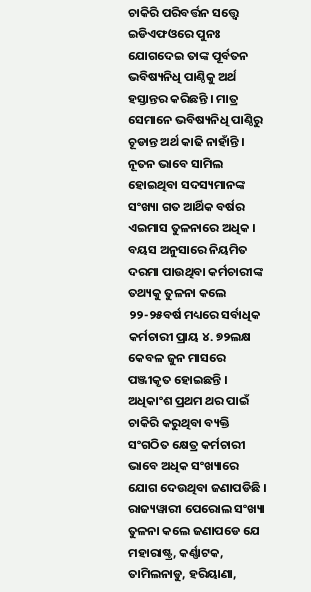ଚାକିରି ପରିବର୍ତ୍ତନ ସତ୍ତ୍ୱେ ଇଡିଏଫଓରେ ପୁନଃ ଯୋଗଦେଇ ତାଙ୍କ ପୂର୍ବତନ ଭବିଷ୍ୟନିଧି ପାଣ୍ଠିକୁ ଅର୍ଥ ହସ୍ତାନ୍ତର କରିଛନ୍ତି । ମାତ୍ର ସେମାନେ ଭବିଷ୍ୟନିଧି ପାଣ୍ଠିରୁ ଚୂଡାନ୍ତ ଅର୍ଥ କାଢି ନାହାଁନ୍ତି । ନୂତନ ଭାବେ ସାମିଲ ହୋଇଥିବା ସଦସ୍ୟମାନଙ୍କ ସଂଖ୍ୟା ଗତ ଆର୍ଥିକ ବର୍ଷର ଏଇମାସ ତୁଳନାରେ ଅଧିକ ।
ବୟସ ଅନୁସାରେ ନିୟମିତ ଦରମା ପାଉଥିବା କର୍ମଚାରୀଙ୍କ ତଥ୍ୟକୁ ତୁଳନା କଲେ ୨୨-୨୫ବର୍ଷ ମଧ୍ୟରେ ସର୍ବାଧିକ କର୍ମଚାରୀ ପ୍ରାୟ ୪. ୭୨ଲକ୍ଷ କେବଳ ଜୁନ ମାସରେ ପଞ୍ଜୀକୃତ ହୋଇଛନ୍ତି । ଅଧିକାଂଶ ପ୍ରଥମ ଥର ପାଇଁ ଚାକିରି କରୁଥିବା ବ୍ୟକ୍ତି ସଂଗଠିତ କ୍ଷେତ୍ର କର୍ମଚାରୀ ଭାବେ ଅଧିକ ସଂଖ୍ୟାରେ ଯୋଗ ଦେଉଥିବା ଜଣାପଡିଛି ।
ରାଜ୍ୟୱାରୀ ପେରୋଲ ସଂଖ୍ୟା ତୁଳନା କଲେ ଜଣାପଡେ ଯେ ମହାରାଷ୍ଟ୍ର, କର୍ଣ୍ଣାଟକ, ତାମିଲନାଡୁ, ହରିୟାଣା,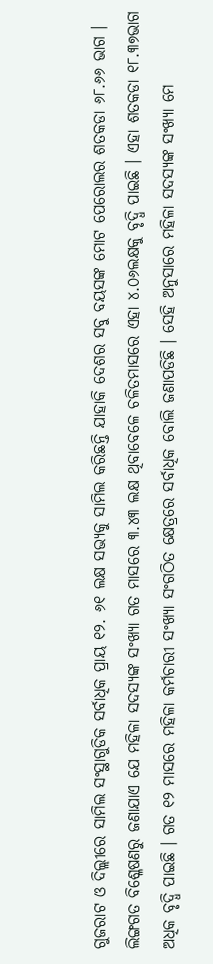ଗୁଜରାଟ ଓ ଦିଲ୍ଲୀରେ ସାମିଲ ସଂସ୍ଥାଗୁଡିକ ସର୍ବାଧିକ ପ୍ରାୟ ୧୨. ୬୧ ଲକ୍ଷ ସଭ୍ୟକୁ ସାମିଲ କରିଛନ୍ତି ଯାହାକି ଦେଶର ସବୁ ବୟସଙ୍କ ମୋଟ ପେରୋଲର ଶତକଡା ୬୮.୬୬ ଭାଗ ।
ଲିଙ୍ଗଗତ ବିଶ୍ଳେଷଣରୁ ଜଣାଯାଏ ଯେ ମହିଳା ସଦସ୍ୟଙ୍କ ସଂଖ୍ୟା ଗତ ମାସରେ ୩.୪୩ ଲକ୍ଷ ଥିବାବେଳେ ଚଳିତମାସରେ ଏହା ୪.୦୬ଲକ୍ଷକୁ ବୃଦ୍ଧି ପାଇଛି । ଏହା ଶତକଡା ୧୮.୩୭ଭାଗ ଅଧିକ ବୃଦ୍ଧି ପାଇଛି । ଗତ ୧୨ ମାସରେ ମହିଳା କର୍ମଚାରୀ ସଂଖ୍ୟା ସଂଗଠିତ କ୍ଷେତ୍ରରେ ସର୍ବାଧିକ ବୋଲି ଜଣାପଡିଛି । ସେହି ଅନୁସାରେ ମହିଳା ସଦସ୍ୟଙ୍କ ସଂଖ୍ୟା ମେ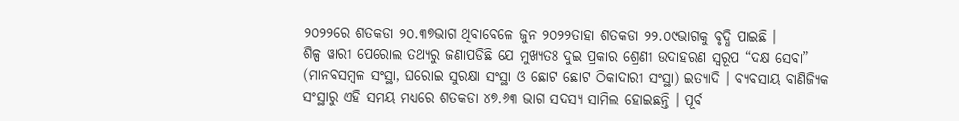୨୦୨୨ରେ ଶତକଡା ୨୦.୩୭ଭାଗ ଥିବାବେଳେ ଜୁନ ୨୦୨୨ତାହା ଶତକଡା ୨୨.୦୯ଭାଗକୁ ବୃଦ୍ଧି ପାଇଛି ।
ଶିଳ୍ପ ୱାରୀ ପେରୋଲ ତଥ୍ୟରୁ ଜଣାପଡିଛି ଯେ ମୁଖ୍ୟତଃ ଦୁଇ ପ୍ରକାର ଶ୍ରେଣୀ ଉଦାହରଣ ସ୍ୱରୂପ “ଦକ୍ଷ ସେବା” (ମାନବସମ୍ବଳ ସଂସ୍ଥା, ଘରୋଇ ସୁରକ୍ଷା ସଂସ୍ଥା ଓ ଛୋଟ ଛୋଟ ଠିକାଦାରୀ ସଂସ୍ଥା) ଇତ୍ୟାଦି । ବ୍ୟବସାୟ ବାଣିଜ୍ୟିକ ସଂସ୍ଥାରୁ ଏହି ସମୟ ମଧ୍ୟରେ ଶତକଡା ୪୭.୬୩ ଭାଗ ସଦସ୍ୟ ସାମିଲ ହୋଇଛନ୍ତି । ପୂର୍ବ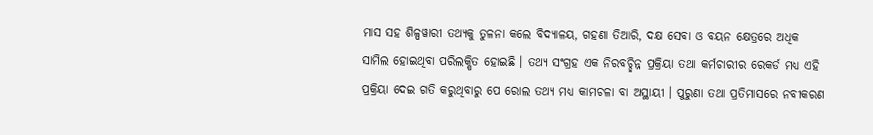ମାସ ସହ ଶିଳ୍ପୱାରୀ ତଥ୍ୟକୁ ତୁଳନା କଲେ ବିଦ୍ୟାଳୟ, ଗହଣା ତିଆରି, ଦକ୍ଷ ସେବା ଓ ବୟନ କ୍ଷେତ୍ରରେ ଅଧିକ ସାମିଲ ହୋଇଥିବା ପରିଲକ୍ଷିତ ହୋଇଛି । ତଥ୍ୟ ସଂଗ୍ରହ ଏକ ନିରବଚ୍ଛିନ୍ନ ପ୍ରକ୍ରିୟା ତଥା କର୍ମଚାରୀର ରେକର୍ଡ ମଧ୍ୟ ଏହି ପ୍ରକ୍ରିୟା ଦେଇ ଗତି କରୁଥିବାରୁ ପେ ରୋଲ ତଥ୍ୟ ମଧ୍ୟ କାମଚଳା ବା ଅସ୍ଥାୟୀ । ପୁରୁଣା ତଥା ପ୍ରତିମାସରେ ନବୀକରଣ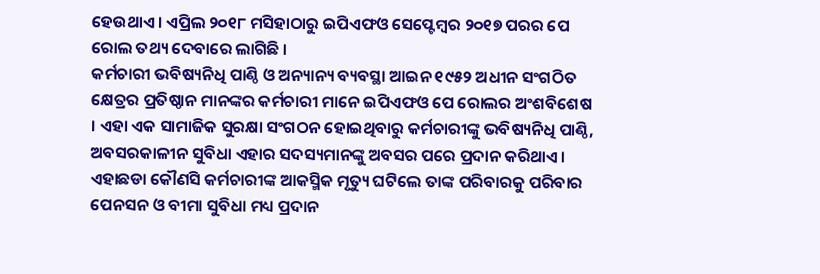ହେଉଥାଏ । ଏପ୍ରିଲ ୨୦୧୮ ମସିହାଠାରୁ ଇପିଏଫଓ ସେପ୍ଟେମ୍ବର ୨୦୧୭ ପରର ପେ ରୋଲ ତଥ୍ୟ ଦେବାରେ ଲାଗିଛି ।
କର୍ମଚାରୀ ଭବିଷ୍ୟନିଧି ପାଣ୍ଠି ଓ ଅନ୍ୟାନ୍ୟ ବ୍ୟବସ୍ଥା ଆଇନ ୧୯୫୨ ଅଧୀନ ସଂଗଠିତ କ୍ଷେତ୍ରର ପ୍ରତିଷ୍ଠାନ ମାନଙ୍କର କର୍ମଚାରୀ ମାନେ ଇପିଏଫଓ ପେ ରୋଲର ଅଂଶବିଶେଷ । ଏହା ଏକ ସାମାଜିକ ସୁରକ୍ଷା ସଂଗଠନ ହୋଇଥିବାରୁ କର୍ମଚାରୀଙ୍କୁ ଭବିଷ୍ୟନିଧି ପାଣ୍ଠି, ଅବସରକାଳୀନ ସୁବିଧା ଏହାର ସଦସ୍ୟମାନଙ୍କୁ ଅବସର ପରେ ପ୍ରଦାନ କରିଥାଏ । ଏହାଛଡା କୌଣସି କର୍ମଚାରୀଙ୍କ ଆକସ୍ମିକ ମୃତ୍ୟୁ ଘଟିଲେ ତାଙ୍କ ପରିବାରକୁ ପରିବାର ପେନସନ ଓ ବୀମା ସୁବିଧା ମଧ୍ୟ ପ୍ରଦାନ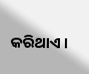କରିଥାଏ ।